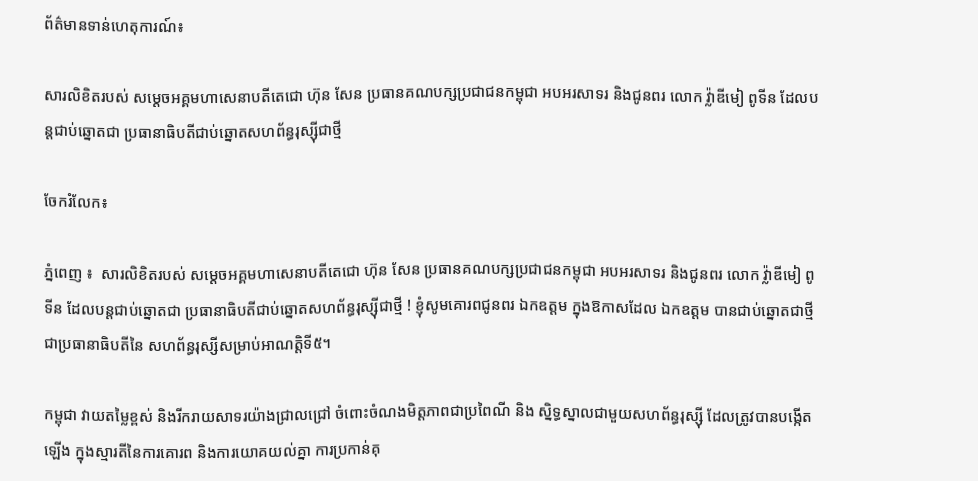ព័ត៌មានទាន់ហេតុការណ៍៖

សារលិខិតរបស់ សម្ដេចអគ្គមហាសេនាបតីតេជោ ហ៊ុន សែន ប្រធានគណបក្សប្រជាជនកម្ពុជា អបអរសាទរ និងជូនពរ លោក វ្ល៉ាឌីមៀ ពូទីន ដែលបន្ដជាប់ឆ្នោតជា ប្រធានាធិបតីជាប់ឆ្នោតសហព័ន្ធរុស្ស៊ីជាថ្មី

ចែករំលែក៖

ភ្នំពេញ ៖  សារលិខិតរបស់ សម្ដេចអគ្គមហាសេនាបតីតេជោ ហ៊ុន សែន ប្រធានគណបក្សប្រជាជនកម្ពុជា អបអរសាទរ និងជូនពរ លោក វ្ល៉ាឌីមៀ ពូទីន ដែលបន្ដជាប់ឆ្នោតជា ប្រធានាធិបតីជាប់ឆ្នោតសហព័ន្ធរុស្ស៊ីជាថ្មី ! ខ្ញុំសូមគោរពជូនពរ ឯកឧត្តម ក្នុងឱកាសដែល ឯកឧត្តម បានជាប់ឆ្នោតជាថ្មីជាប្រធានាធិបតីនៃ សហព័ន្ធរុស្សីសម្រាប់អាណត្តិទី៥។

កម្ពុជា វាយតម្លៃខ្ពស់ និងរីករាយសាទរយ៉ាងជ្រាលជ្រៅ ចំពោះចំណងមិត្តភាពជាប្រពៃណី និង ស្និទ្ធស្នាលជាមួយសហព័ន្ធរុស្ស៊ី ដែលត្រូវបានបង្កើតឡើង ក្នុងស្មារតីនៃការគោរព និងការយោគយល់គ្នា ការប្រកាន់គុ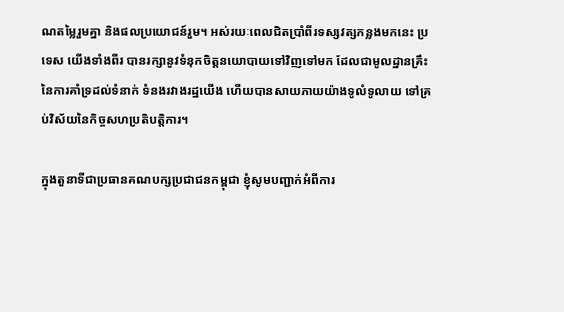ណតម្លៃរួមគ្នា និងផលប្រយោជន៍រួម។ អស់រយៈពេលជិតប្រាំពីរទស្សវត្សកន្លងមកនេះ ប្រទេស យើងទាំងពីរ បានរក្សានូវទំនុកចិត្តនយោបាយទៅវិញទៅមក ដែលជាមូលដ្ឋានគ្រឹះនៃការគាំទ្រដល់ទំនាក់ ទំនងរវាងរដ្ឋយើង ហើយបានសាយភាយយ៉ាងទូលំទូលាយ ទៅគ្រប់វិស័យនៃកិច្ចសហប្រតិបត្តិការ។

ក្នុងតួនាទីជាប្រធានគណបក្សប្រជាជនកម្ពុជា ខ្ញុំសូមបញ្ជាក់អំពីការ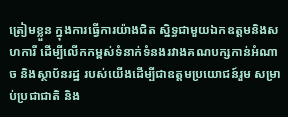ត្រៀមខ្លួន ក្នុងការធ្វើការយ៉ាងជិត ស្និទ្ធជាមួយឯកឧត្តមនិងសហការី ដើម្បីលើកកម្ពស់ទំនាក់ទំនងរវាងគណបក្សកាន់អំណាច និងស្ថាប័នរដ្ឋ របស់យើងដើម្បីជាឧត្តមប្រយោជន៍រួម សម្រាប់ប្រជាជាតិ និង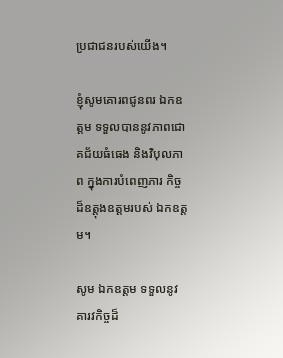ប្រជាជនរបស់យើង។

ខ្ញុំសូមគោរពជូនពរ ឯកឧត្តម ទទួលបាននូវភាពជោគជ័យធំធេង និងវិបុលភាព ក្នុងការបំពេញភារ កិច្ចដ៏ឧត្តុងឧត្តមរបស់ ឯកឧត្តម។

សូម ឯកឧត្តម ទទួលនូវគារវកិច្ចដ៏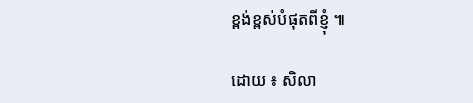ខ្ពង់ខ្ពស់បំផុតពីខ្ញុំ ៕

ដោយ ៖ សិលា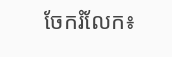ចែករំលែក៖